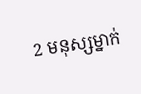2 មនុស្សម្នាក់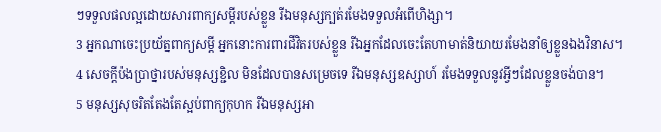ៗទទួលផលល្អដោយសារពាក្យសម្ដីរបស់ខ្លួន រីឯមនុស្សក្បត់រមែងទទួលអំពើហិង្សា។
3 អ្នកណាចេះប្រយ័ត្នពាក្យសម្ដី អ្នកនោះការពារជីវិតរបស់ខ្លួន រីឯអ្នកដែលចេះតែហាមាត់និយាយរមែងនាំឲ្យខ្លួនឯងវិនាស។
4 សេចក្ដីប៉ងប្រាថ្នារបស់មនុស្សខ្ជិល មិនដែលបានសម្រេចទេ រីឯមនុស្សឧស្សាហ៍ រមែងទទួលនូវអ្វីៗដែលខ្លួនចង់បាន។
5 មនុស្សសុចរិតតែងតែស្អប់ពាក្យកុហក រីឯមនុស្សអា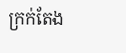ក្រក់តែង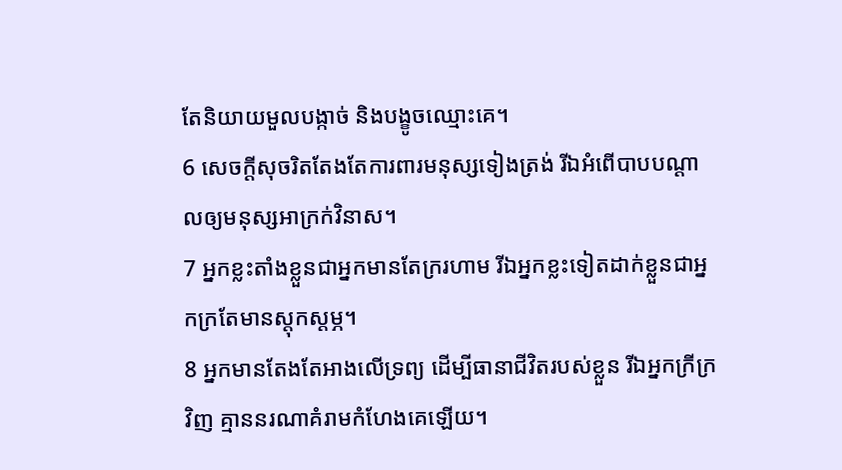តែនិយាយមួលបង្កាច់ និងបង្ខូចឈ្មោះគេ។
6 សេចក្ដីសុចរិតតែងតែការពារមនុស្សទៀងត្រង់ រីឯអំពើបាបបណ្ដាលឲ្យមនុស្សអាក្រក់វិនាស។
7 អ្នកខ្លះតាំងខ្លួនជាអ្នកមានតែក្ររហាម រីឯអ្នកខ្លះទៀតដាក់ខ្លួនជាអ្នកក្រតែមានស្ដុកស្ដម្ភ។
8 អ្នកមានតែងតែអាងលើទ្រព្យ ដើម្បីធានាជីវិតរបស់ខ្លួន រីឯអ្នកក្រីក្រវិញ គ្មាននរណាគំរាមកំហែងគេឡើយ។